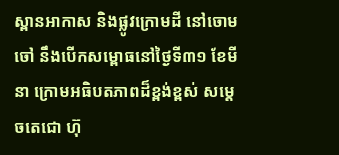ស្ពានអាកាស និងផ្លូវក្រោមដី នៅចោមចៅ នឹងបើកសម្ពោធនៅថ្ងៃទី៣១ ខែមីនា ក្រោមអធិបតភាពដ៏ខ្ពង់ខ្ពស់ សម្តេចតេជោ ហ៊ុ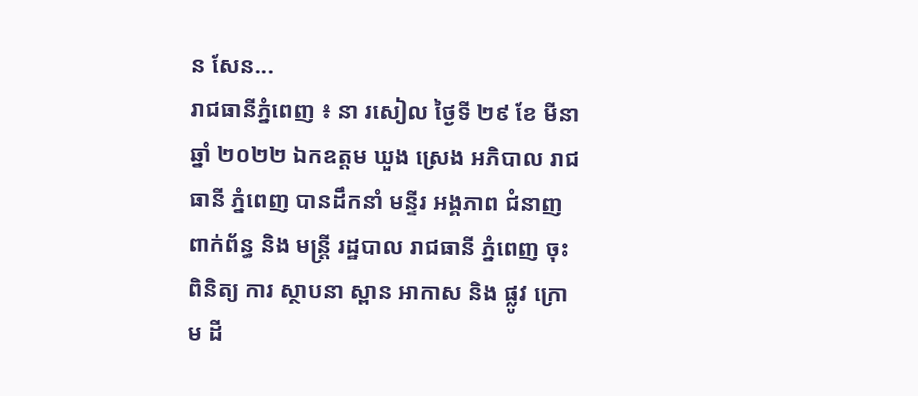ន សែន...
រាជធានីភ្នំពេញ ៖ នា រសៀល ថ្ងៃទី ២៩ ខែ មីនា ឆ្នាំ ២០២២ ឯកឧត្ដម ឃួង ស្រេង អភិបាល រាជធានី ភ្នំពេញ បានដឹកនាំ មន្ទីរ អង្គភាព ជំនាញ ពាក់ព័ន្ធ និង មន្ត្រី រដ្ឋបាល រាជធានី ភ្នំពេញ ចុះពិនិត្យ ការ ស្ថាបនា ស្ពាន អាកាស និង ផ្លូវ ក្រោម ដី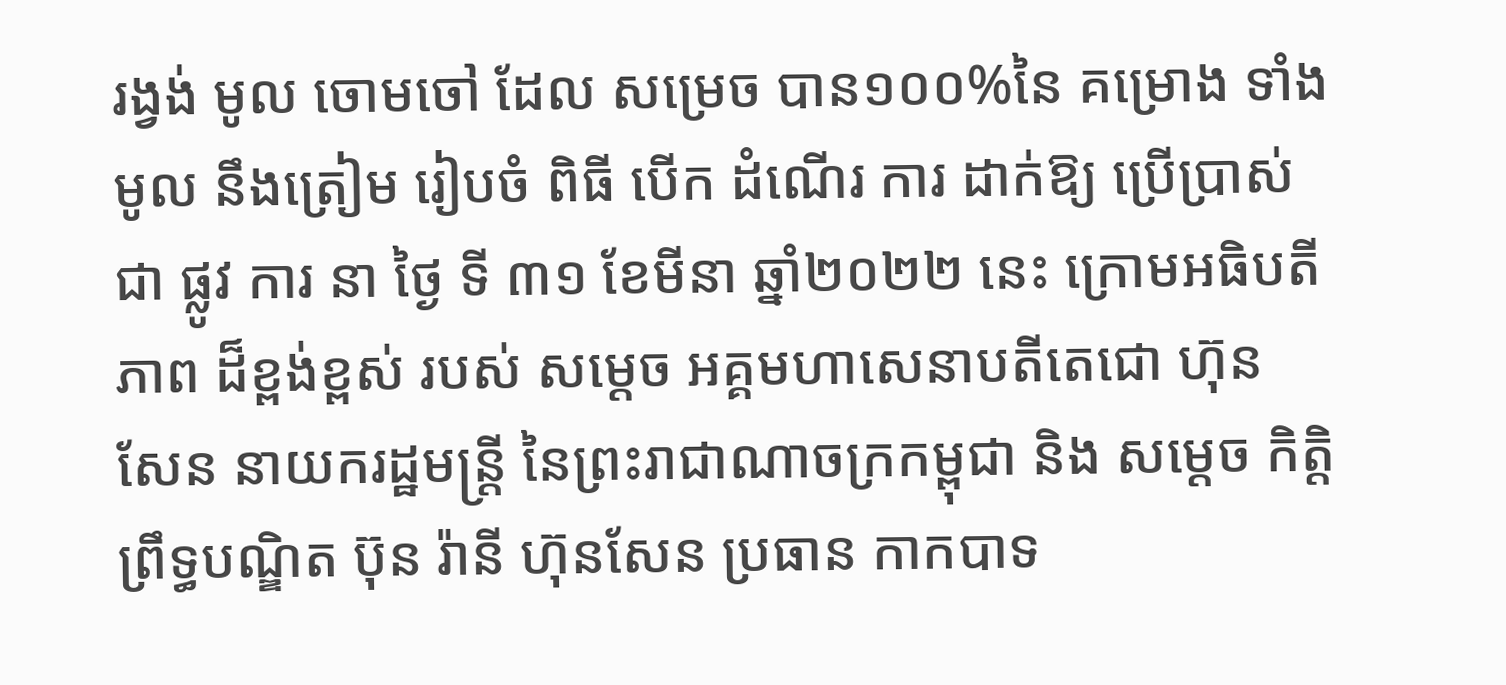រង្វង់ មូល ចោមចៅ ដែល សម្រេច បាន១០០%នៃ គម្រោង ទាំង មូល នឹងត្រៀម រៀបចំ ពិធី បើក ដំណើរ ការ ដាក់ឱ្យ ប្រើប្រាស់ ជា ផ្លូវ ការ នា ថ្ងៃ ទី ៣១ ខែមីនា ឆ្នាំ២០២២ នេះ ក្រោមអធិបតីភាព ដ៏ខ្ពង់ខ្ពស់ របស់ សម្ដេច អគ្គមហាសេនាបតីតេជោ ហ៊ុន សែន នាយករដ្ឋមន្រ្តី នៃព្រះរាជាណាចក្រកម្ពុជា និង សម្ដេច កិតិ្តព្រឹទ្ធបណ្ឌិត ប៊ុន រ៉ានី ហ៊ុនសែន ប្រធាន កាកបាទ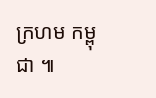ក្រហម កម្ពុជា ៕